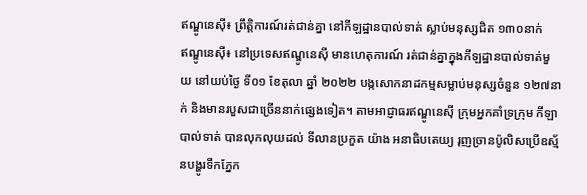ឥណ្ឌូនេស៊ី៖ ព្រឹត្តិការណ៍រត់ជាន់គ្នា នៅកីឡដ្ឋានបាល់ទាត់ ស្លាប់មនុស្សជិត ១៣០នាក់
ឥណ្ឌូនេស៊ី៖ នៅប្រទេសឥណ្ឌូនេស៊ី មានហេតុការណ៍ រត់ជាន់គ្នាក្នុងកីឡដ្ឋានបាល់ទាត់មួយ នៅយប់ថ្ងៃ ទី០១ ខែតុលា ឆ្នាំ ២០២២ បង្កសោកនាដកម្មសម្លាប់មនុស្សចំនួន ១២៧នាក់ និងមានរបួសជាច្រើននាក់ផ្សេងទៀត។ តាមអាជ្ញាធរឥណ្ឌូនេស៊ី ក្រុមអ្នកគាំទ្រក្រុម កីឡាបាល់ទាត់ បានលុកលុយដល់ ទីលានប្រកួត យ៉ាង អនាធិបតេយ្យ រុញច្រានប៉ូលិសប្រើឧស្ម័នបង្ហូរទឹកភ្នែក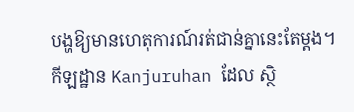បង្ហឱ្យមានហេតុការណ៍រត់ជាន់គ្នានេះតែម្តង។
កីឡដ្ឋាន Kanjuruhan ដែល ស្ថិ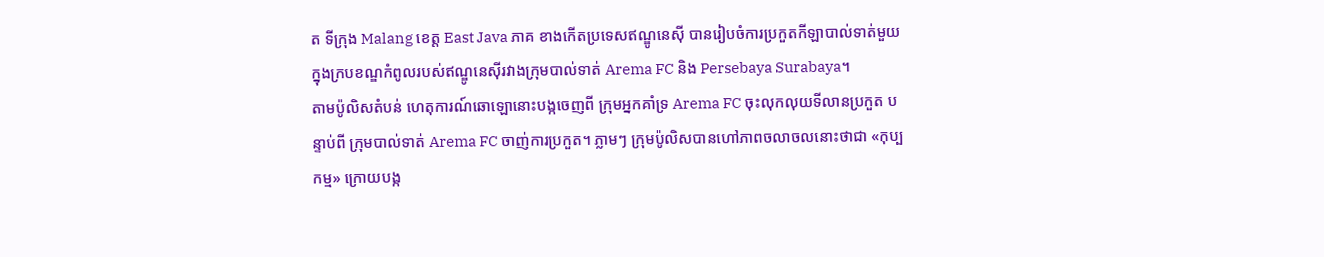ត ទីក្រុង Malang ខេត្ត East Java ភាគ ខាងកើតប្រទេសឥណ្ឌូនេស៊ី បានរៀបចំការប្រកួតកីឡាបាល់ទាត់មួយ ក្នុងក្របខណ្ឌកំពូលរបស់ឥណ្ឌូនេស៊ីរវាងក្រុមបាល់ទាត់ Arema FC និង Persebaya Surabaya។
តាមប៉ូលិសតំបន់ ហេតុការណ៍ឆោឡោនោះបង្កចេញពី ក្រុមអ្នកគាំទ្រ Arema FC ចុះលុកលុយទីលានប្រកួត បន្ទាប់ពី ក្រុមបាល់ទាត់ Arema FC ចាញ់ការប្រកួត។ ភ្លាមៗ ក្រុមប៉ូលិសបានហៅភាពចលាចលនោះថាជា «កុប្បកម្ម» ក្រោយបង្ក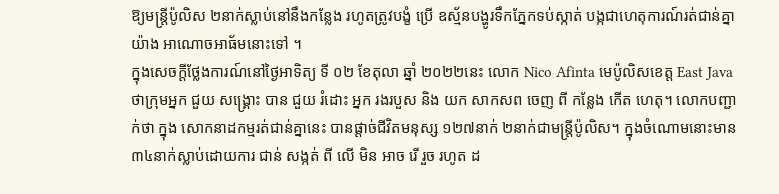ឱ្យមន្ត្រីប៉ូលិស ២នាក់ស្លាប់នៅនឹងកន្លែង រហូតត្រូវបង្ខំ ប្រើ ឧស្ម័នបង្ហូរទឹកភ្នែកទប់ស្កាត់ បង្កជាហេតុការណ៍រត់ជាន់គ្នាយ៉ាង អាណោចអាធ័មនោះទៅ ។
ក្នុងសេចក្តីថ្លែងការណ៍នៅថ្ងៃអាទិត្យ ទី ០២ ខែតុលា ឆ្នាំ ២០២២នេះ លោក Nico Afinta មេប៉ូលិសខេត្ត East Java ថាក្រុមអ្នក ជួយ សង្រ្គោះ បាន ជួយ រំដោះ អ្នក រងរបួស និង យក សាកសព ចេញ ពី កន្លែង កើត ហេតុ។ លោកបញ្ជាក់ថា ក្នុង សោកនាដកម្មរត់ជាន់គ្នានេះ បានផ្តាច់ជីវិតមនុស្ស ១២៧នាក់ ២នាក់ជាមន្ត្រីប៉ូលិស។ ក្នុងចំណោមនោះមាន ៣៤នាក់ស្លាប់ដោយការ ជាន់ សង្កត់ ពី លើ មិន អាច រើ រួច រហូត ដ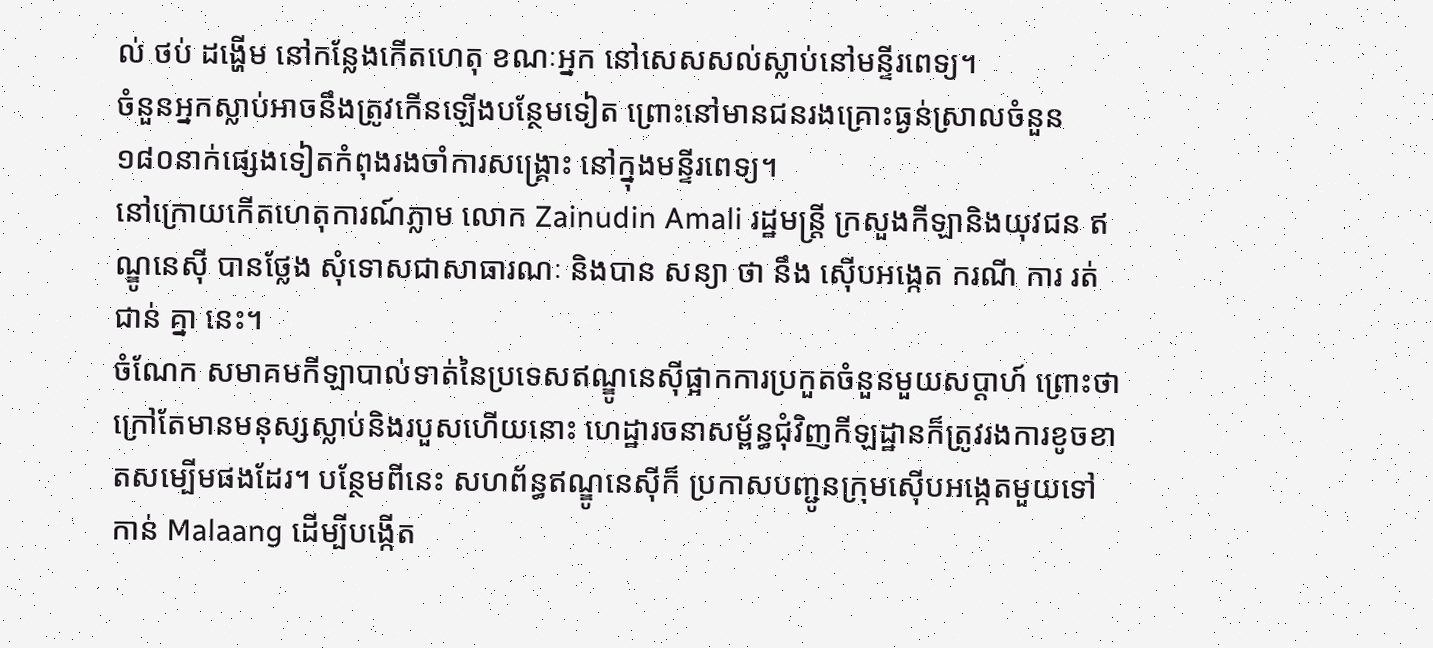ល់ ថប់ ដង្ហើម នៅកន្លែងកើតហេតុ ខណៈអ្នក នៅសេសសល់ស្លាប់នៅមន្ទីរពេទ្យ។
ចំនួនអ្នកស្លាប់អាចនឹងត្រូវកើនឡើងបន្ថែមទៀត ព្រោះនៅមានជនរងគ្រោះធ្ងន់ស្រាលចំនួន ១៨០នាក់ផ្សេងទៀតកំពុងរងចាំការសង្គ្រោះ នៅក្នុងមន្ទីរពេទ្យ។
នៅក្រោយកើតហេតុការណ៍ភ្លាម លោក Zainudin Amali រដ្ឋមន្ត្រី ក្រសួងកីឡានិងយុវជន ឥណ្ឌូនេស៊ី បានថ្លែង សុំទោសជាសាធារណៈ និងបាន សន្យា ថា នឹង ស៊ើបអង្កេត ករណី ការ រត់ ជាន់ គ្នា នេះ។
ចំណែក សមាគមកីឡាបាល់ទាត់នៃប្រទេសឥណ្ឌូនេស៊ីផ្អាកការប្រកួតចំនួនមួយសប្តាហ៍ ព្រោះថាក្រៅតែមានមនុស្សស្លាប់និងរបួសហើយនោះ ហេដ្ឋារចនាសម្ព័ន្ធជុំវិញកីឡដ្ឋានក៏ត្រូវរងការខូចខាតសម្បើមផងដែរ។ បន្ថែមពីនេះ សហព័ន្ធឥណ្ឌូនេស៊ីក៏ ប្រកាសបញ្ជូនក្រុមស៊ើបអង្កេតមួយទៅកាន់ Malaang ដើម្បីបង្កើត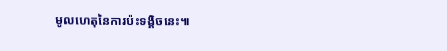មូលហេតុនៃការប៉ះទង្គិចនេះ៕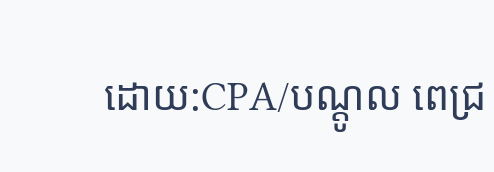ដោយ:CPA/បណ្តូល ពេជ្រ